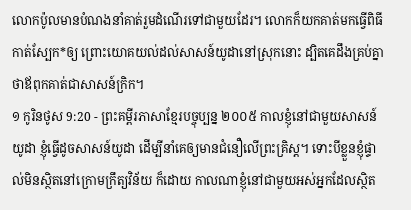លោកប៉ូលមានបំណងនាំគាត់រួមដំណើរទៅជាមួយដែរ។ លោកក៏យកគាត់មកធ្វើពិធីកាត់ស្បែក*ឲ្យ ព្រោះយោគយល់ដល់សាសន៍យូដានៅស្រុកនោះ ដ្បិតគេដឹងគ្រប់គ្នាថាឪពុកគាត់ជាសាសន៍ក្រិក។
១ កូរិនថូស 9:20 - ព្រះគម្ពីរភាសាខ្មែរបច្ចុប្បន្ន ២០០៥ កាលខ្ញុំនៅជាមួយសាសន៍យូដា ខ្ញុំធ្វើដូចសាសន៍យូដា ដើម្បីនាំគេឲ្យមានជំនឿលើព្រះគ្រិស្ត។ ទោះបីខ្លួនខ្ញុំផ្ទាល់មិនស្ថិតនៅក្រោមក្រឹត្យវិន័យ ក៏ដោយ កាលណាខ្ញុំនៅជាមួយអស់អ្នកដែលស្ថិត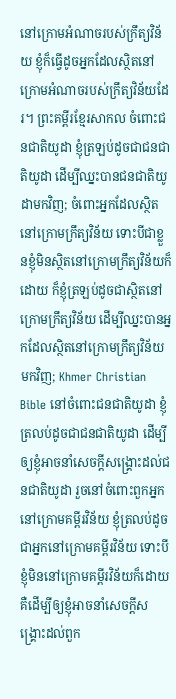នៅក្រោមអំណាចរបស់ក្រឹត្យវិន័យ ខ្ញុំក៏ធ្វើដូចអ្នកដែលស្ថិតនៅក្រោមអំណាចរបស់ក្រឹត្យវិន័យដែរ។ ព្រះគម្ពីរខ្មែរសាកល ចំពោះជនជាតិយូដា ខ្ញុំត្រឡប់ដូចជាជនជាតិយូដា ដើម្បីឈ្នះបានជនជាតិយូដាមកវិញ; ចំពោះអ្នកដែលស្ថិតនៅក្រោមក្រឹត្យវិន័យ ទោះបីជាខ្លួនខ្ញុំមិនស្ថិតនៅក្រោមក្រឹត្យវិន័យក៏ដោយ ក៏ខ្ញុំត្រឡប់ដូចជាស្ថិតនៅក្រោមក្រឹត្យវិន័យ ដើម្បីឈ្នះបានអ្នកដែលស្ថិតនៅក្រោមក្រឹត្យវិន័យមកវិញ; Khmer Christian Bible នៅចំពោះជនជាតិយូដា ខ្ញុំត្រលប់ដូចជាជនជាតិយូដា ដើម្បីឲ្យខ្ញុំអាចនាំសេចក្ដីសង្គ្រោះដល់ជនជាតិយូដា រួចនៅចំពោះពួកអ្នកនៅក្រោមគម្ពីរវិន័យ ខ្ញុំត្រលប់ដូចជាអ្នកនៅក្រោមគម្ពីរវិន័យ ទោះបីខ្ញុំមិននៅក្រោមគម្ពីរវិន័យក៏ដោយ គឺដើម្បីឲ្យខ្ញុំអាចនាំសេចក្ដីសង្គ្រោះដល់ពួក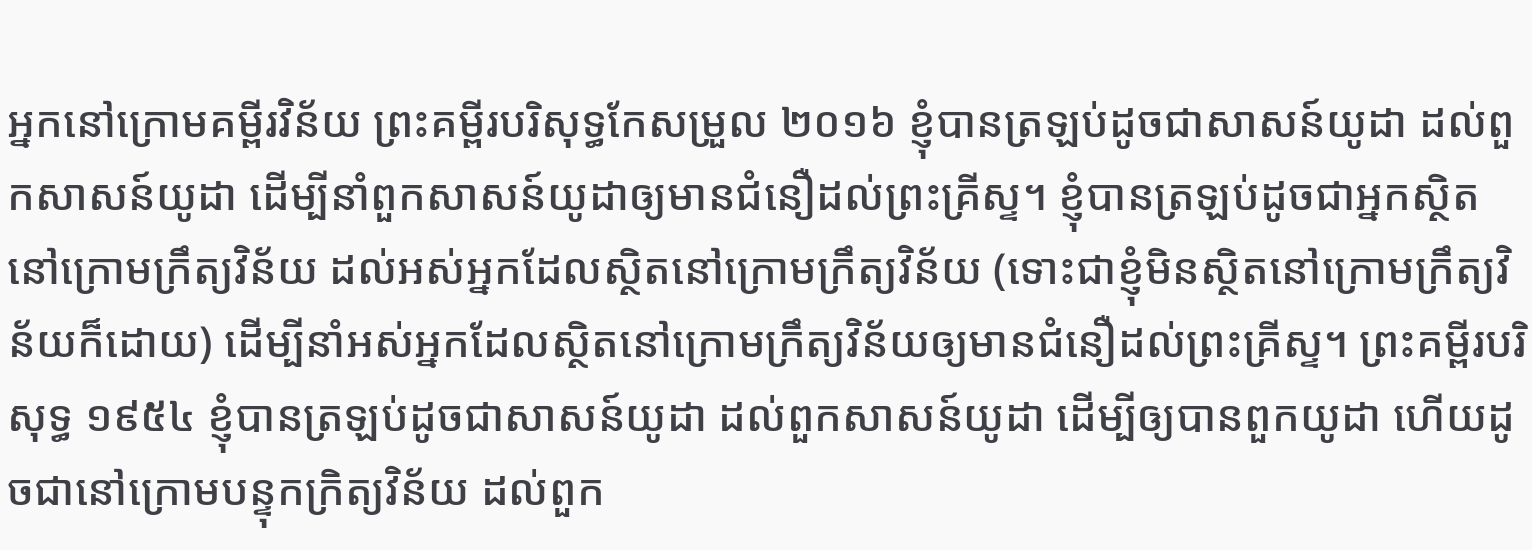អ្នកនៅក្រោមគម្ពីរវិន័យ ព្រះគម្ពីរបរិសុទ្ធកែសម្រួល ២០១៦ ខ្ញុំបានត្រឡប់ដូចជាសាសន៍យូដា ដល់ពួកសាសន៍យូដា ដើម្បីនាំពួកសាសន៍យូដាឲ្យមានជំនឿដល់ព្រះគ្រីស្ទ។ ខ្ញុំបានត្រឡប់ដូចជាអ្នកស្ថិតនៅក្រោមក្រឹត្យវិន័យ ដល់អស់អ្នកដែលស្ថិតនៅក្រោមក្រឹត្យវិន័យ (ទោះជាខ្ញុំមិនស្ថិតនៅក្រោមក្រឹត្យវិន័យក៏ដោយ) ដើម្បីនាំអស់អ្នកដែលស្ថិតនៅក្រោមក្រឹត្យវិន័យឲ្យមានជំនឿដល់ព្រះគ្រីស្ទ។ ព្រះគម្ពីរបរិសុទ្ធ ១៩៥៤ ខ្ញុំបានត្រឡប់ដូចជាសាសន៍យូដា ដល់ពួកសាសន៍យូដា ដើម្បីឲ្យបានពួកយូដា ហើយដូចជានៅក្រោមបន្ទុកក្រិត្យវិន័យ ដល់ពួក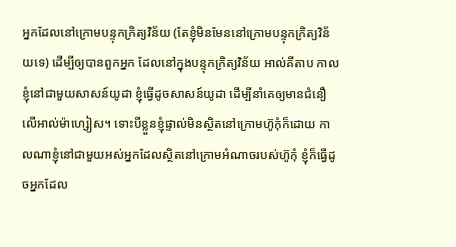អ្នកដែលនៅក្រោមបន្ទុកក្រិត្យវិន័យ (តែខ្ញុំមិនមែននៅក្រោមបន្ទុកក្រិត្យវិន័យទេ) ដើម្បីឲ្យបានពួកអ្នក ដែលនៅក្នុងបន្ទុកក្រិត្យវិន័យ អាល់គីតាប កាលខ្ញុំនៅជាមួយសាសន៍យូដា ខ្ញុំធ្វើដូចសាសន៍យូដា ដើម្បីនាំគេឲ្យមានជំនឿលើអាល់ម៉ាហ្សៀស។ ទោះបីខ្លួនខ្ញុំផ្ទាល់មិនស្ថិតនៅក្រោមហ៊ូកុំក៏ដោយ កាលណាខ្ញុំនៅជាមួយអស់អ្នកដែលស្ថិតនៅក្រោមអំណាចរបស់ហ៊ូកុំ ខ្ញុំក៏ធ្វើដូចអ្នកដែល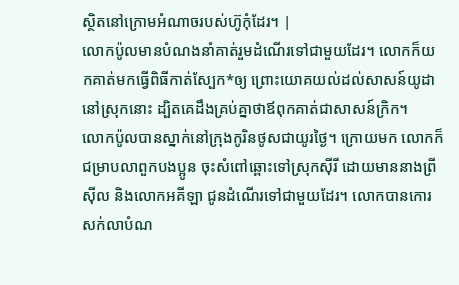ស្ថិតនៅក្រោមអំណាចរបស់ហ៊ូកុំដែរ។ |
លោកប៉ូលមានបំណងនាំគាត់រួមដំណើរទៅជាមួយដែរ។ លោកក៏យកគាត់មកធ្វើពិធីកាត់ស្បែក*ឲ្យ ព្រោះយោគយល់ដល់សាសន៍យូដានៅស្រុកនោះ ដ្បិតគេដឹងគ្រប់គ្នាថាឪពុកគាត់ជាសាសន៍ក្រិក។
លោកប៉ូលបានស្នាក់នៅក្រុងកូរិនថូសជាយូរថ្ងៃ។ ក្រោយមក លោកក៏ជម្រាបលាពួកបងប្អូន ចុះសំពៅឆ្ពោះទៅស្រុកស៊ីរី ដោយមាននាងព្រីស៊ីល និងលោកអគីឡា ជូនដំណើរទៅជាមួយដែរ។ លោកបានកោរសក់លាបំណ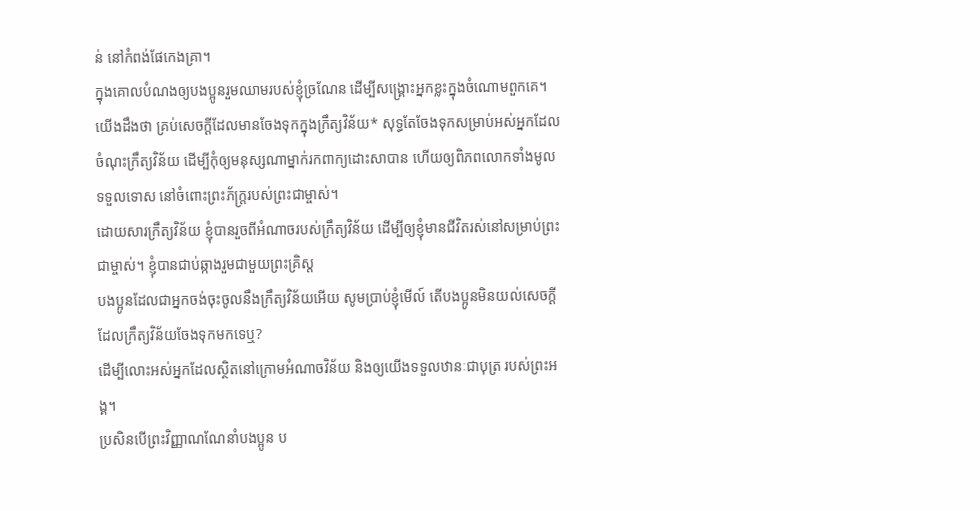ន់ នៅកំពង់ផែកេងគ្រា។
ក្នុងគោលបំណងឲ្យបងប្អូនរួមឈាមរបស់ខ្ញុំច្រណែន ដើម្បីសង្គ្រោះអ្នកខ្លះក្នុងចំណោមពួកគេ។
យើងដឹងថា គ្រប់សេចក្ដីដែលមានចែងទុកក្នុងក្រឹត្យវិន័យ* សុទ្ធតែចែងទុកសម្រាប់អស់អ្នកដែលចំណុះក្រឹត្យវិន័យ ដើម្បីកុំឲ្យមនុស្សណាម្នាក់រកពាក្យដោះសាបាន ហើយឲ្យពិភពលោកទាំងមូលទទួលទោស នៅចំពោះព្រះភ័ក្ត្ររបស់ព្រះជាម្ចាស់។
ដោយសារក្រឹត្យវិន័យ ខ្ញុំបានរួចពីអំណាចរបស់ក្រឹត្យវិន័យ ដើម្បីឲ្យខ្ញុំមានជីវិតរស់នៅសម្រាប់ព្រះជាម្ចាស់។ ខ្ញុំបានជាប់ឆ្កាងរួមជាមួយព្រះគ្រិស្ត
បងប្អូនដែលជាអ្នកចង់ចុះចូលនឹងក្រឹត្យវិន័យអើយ សូមប្រាប់ខ្ញុំមើល៍ តើបងប្អូនមិនយល់សេចក្ដីដែលក្រឹត្យវិន័យចែងទុកមកទេឬ?
ដើម្បីលោះអស់អ្នកដែលស្ថិតនៅក្រោមអំណាចវិន័យ និងឲ្យយើងទទួលឋានៈជាបុត្រ របស់ព្រះអង្គ។
ប្រសិនបើព្រះវិញ្ញាណណែនាំបងប្អូន ប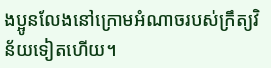ងប្អូនលែងនៅក្រោមអំណាចរបស់ក្រឹត្យវិន័យទៀតហើយ។